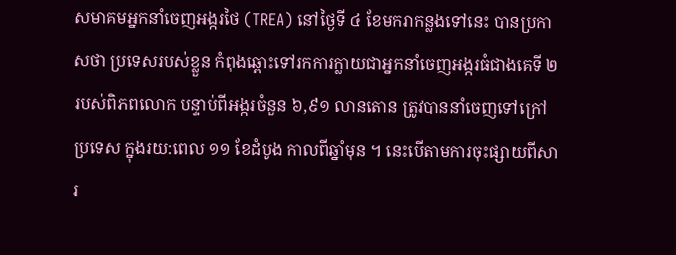សមាគមអ្នកនាំចេញអង្ករថៃ (TREA) នៅថ្ងៃទី ៤ ខែមករាកន្លងទៅនេះ បានប្រកាសថា ប្រទេសរបស់ខ្លួន កំពុងឆ្ពោះទៅរកការក្លាយជាអ្នកនាំចេញអង្ករធំជាងគេទី ២ របស់ពិភពលោក បន្ទាប់ពីអង្ករចំនួន ៦,៩១ លានតោន ត្រូវបាននាំចេញទៅក្រៅប្រទេស ក្នុងរយ:ពេល ១១ ខែដំបូង កាលពីឆ្នាំមុន ។ នេះបើតាមការចុះផ្សាយពីសារ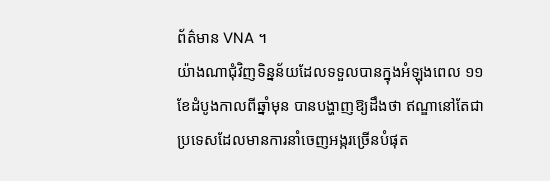ព័ត៌មាន VNA ។
យ៉ាងណាជុំវិញទិន្នន័យដែលទទួលបានក្នុងអំឡុងពេល ១១ ខែដំបូងកាលពីឆ្នាំមុន បានបង្ហាញឱ្យដឹងថា ឥណ្ឌានៅតែជាប្រទេសដែលមានការនាំចេញអង្ករច្រើនបំផុត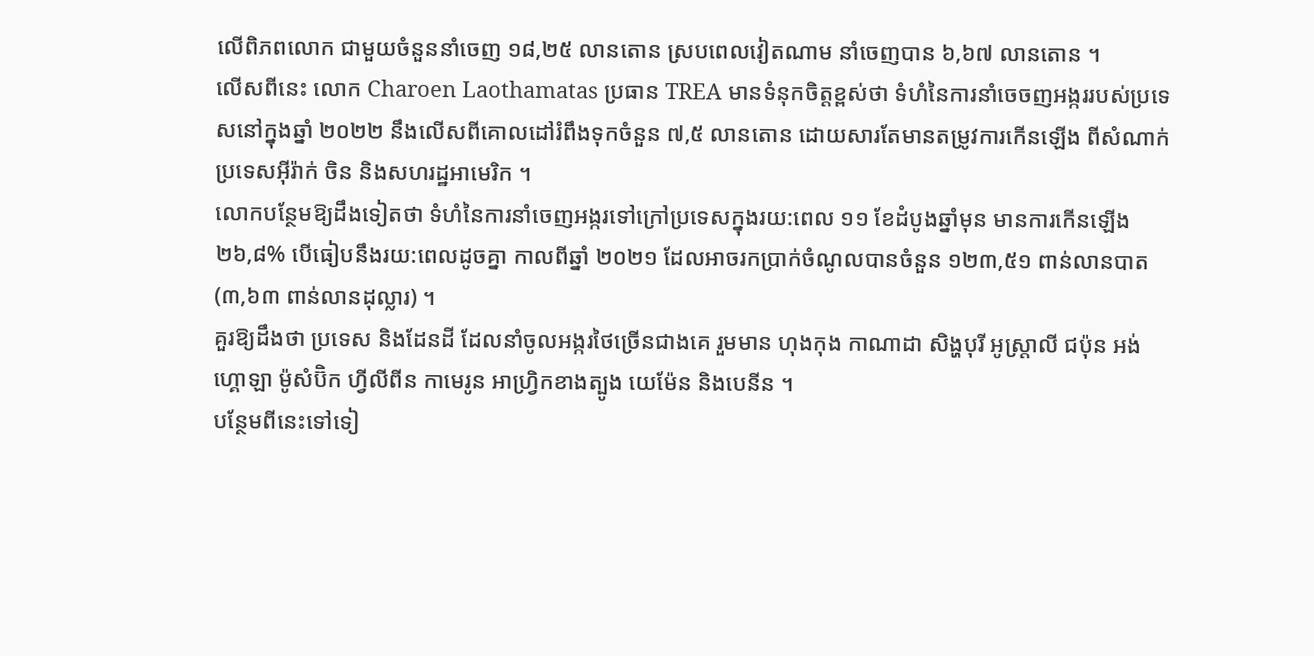លើពិភពលោក ជាមួយចំនួននាំចេញ ១៨,២៥ លានតោន ស្របពេលវៀតណាម នាំចេញបាន ៦,៦៧ លានតោន ។
លើសពីនេះ លោក Charoen Laothamatas ប្រធាន TREA មានទំនុកចិត្តខ្ពស់ថា ទំហំនៃការនាំចេចញអង្កររបស់ប្រទេសនៅក្នុងឆ្នាំ ២០២២ នឹងលើសពីគោលដៅរំពឹងទុកចំនួន ៧,៥ លានតោន ដោយសារតែមានតម្រូវការកើនឡើង ពីសំណាក់ប្រទេសអ៊ីរ៉ាក់ ចិន និងសហរដ្ឋអាមេរិក ។
លោកបន្ថែមឱ្យដឹងទៀតថា ទំហំនៃការនាំចេញអង្ករទៅក្រៅប្រទេសក្នុងរយ:ពេល ១១ ខែដំបូងឆ្នាំមុន មានការកើនឡើង ២៦,៨% បើធៀបនឹងរយ:ពេលដូចគ្នា កាលពីឆ្នាំ ២០២១ ដែលអាចរកប្រាក់ចំណូលបានចំនួន ១២៣,៥១ ពាន់លានបាត (៣,៦៣ ពាន់លានដុល្លារ) ។
គួរឱ្យដឹងថា ប្រទេស និងដែនដី ដែលនាំចូលអង្ករថៃច្រើនជាងគេ រួមមាន ហុងកុង កាណាដា សិង្ហបុរី អូស្ត្រាលី ជប៉ុន អង់ហ្គោឡា ម៉ូសំប៊ិក ហ្វីលីពីន កាមេរូន អាហ្វ្រិកខាងត្បូង យេម៉ែន និងបេនីន ។
បន្ថែមពីនេះទៅទៀ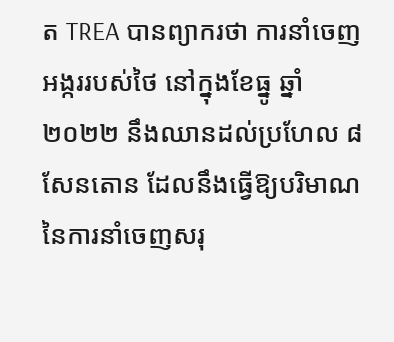ត TREA បានព្យាករថា ការនាំចេញអង្កររបស់ថៃ នៅក្នុងខែធ្នូ ឆ្នាំ ២០២២ នឹងឈានដល់ប្រហែល ៨ សែនតោន ដែលនឹងធ្វើឱ្យបរិមាណនៃការនាំចេញសរុ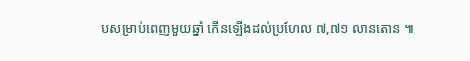បសម្រាប់ពេញមួយឆ្នាំ កើនឡើងដល់ប្រហែល ៧,៧១ លានតោន ៕